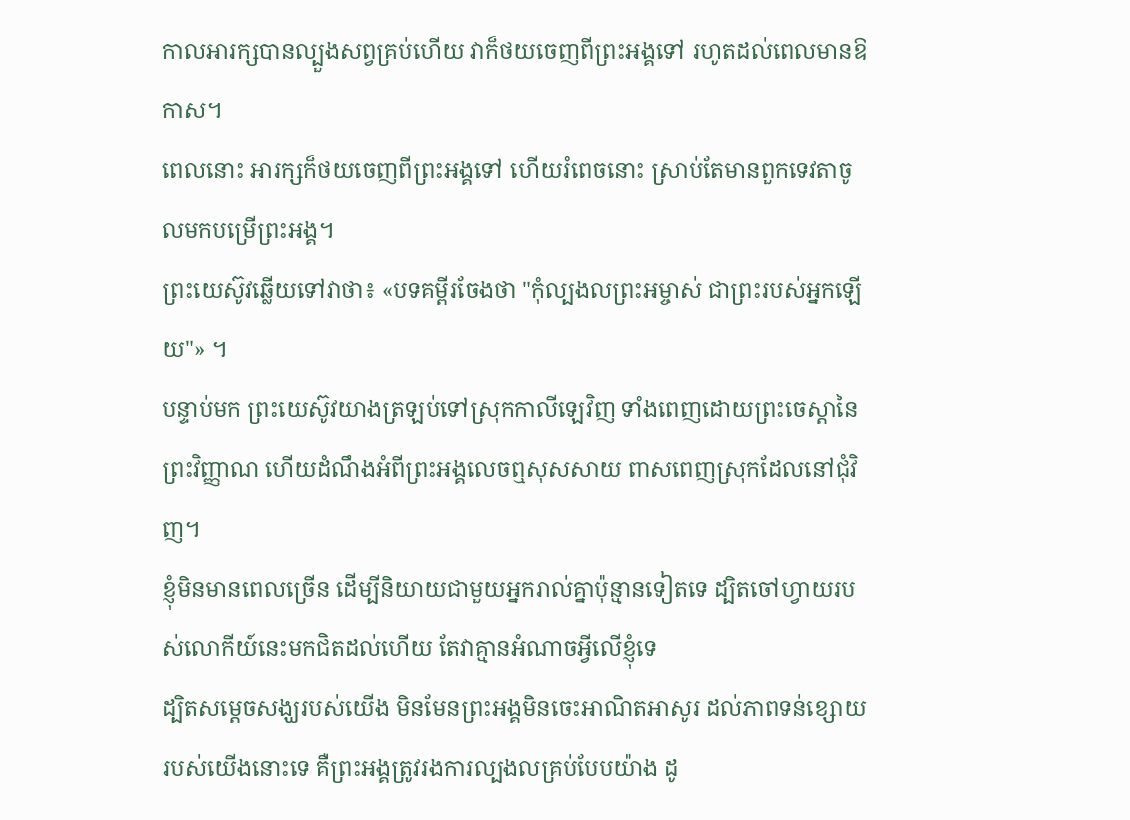កាលអារក្សបានល្បួងសព្វគ្រប់ហើយ វាក៏ថយចេញពីព្រះអង្គទៅ រហូតដល់ពេលមានឱកាស។
ពេលនោះ អារក្សក៏ថយចេញពីព្រះអង្គទៅ ហើយរំពេចនោះ ស្រាប់តែមានពួកទេវតាចូលមកបម្រើព្រះអង្គ។
ព្រះយេស៊ូវឆ្លើយទៅវាថា៖ «បទគម្ពីរចែងថា "កុំល្បងលព្រះអម្ចាស់ ជាព្រះរបស់អ្នកឡើយ"» ។
បន្ទាប់មក ព្រះយេស៊ូវយាងត្រឡប់ទៅស្រុកកាលីឡេវិញ ទាំងពេញដោយព្រះចេស្តានៃព្រះវិញ្ញាណ ហើយដំណឹងអំពីព្រះអង្គលេចឮសុសសាយ ពាសពេញស្រុកដែលនៅជុំវិញ។
ខ្ញុំមិនមានពេលច្រើន ដើម្បីនិយាយជាមួយអ្នករាល់គ្នាប៉ុន្មានទៀតទេ ដ្បិតចៅហ្វាយរបស់លោកីយ៍នេះមកជិតដល់ហើយ តែវាគ្មានអំណាចអ្វីលើខ្ញុំទេ
ដ្បិតសម្តេចសង្ឃរបស់យើង មិនមែនព្រះអង្គមិនចេះអាណិតអាសូរ ដល់ភាពទន់ខ្សោយរបស់យើងនោះទេ គឺព្រះអង្គត្រូវរងការល្បងលគ្រប់បែបយ៉ាង ដូ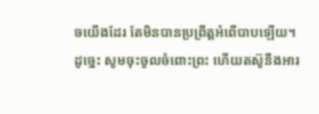ចយើងដែរ តែមិនបានប្រព្រឹត្តអំពើបាបឡើយ។
ដូច្នេះ សូមចុះចូលចំពោះព្រះ ហើយតស៊ូនឹងអារ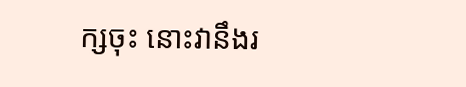ក្សចុះ នោះវានឹងរ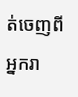ត់ចេញពីអ្នករា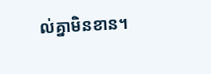ល់គ្នាមិនខាន។